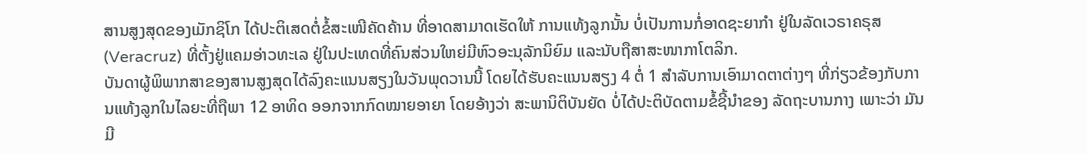ສານສູງສຸດຂອງເມັກຊິໂກ ໄດ້ປະຕິເສດຕໍ່ຂໍ້ສະເໜີຄັດຄ້ານ ທີ່ອາດສາມາດເຮັດໃຫ້ ການແທ້ງລູກນັ້ນ ບໍ່ເປັນການກໍ່ອາດຊະຍາກໍາ ຢູ່ໃນລັດເວຣາຄຣຸສ (Veracruz) ທີ່ຕັ້ງຢູ່ແຄມອ່າວທະເລ ຢູ່ໃນປະເທດທີ່ຄົນສ່ວນໃຫຍ່ມີຫົວອະນຸລັກນິຍົມ ແລະນັບຖືສາສະໜາກາໂຕລິກ.
ບັນດາຜູ້ພິພາກສາຂອງສານສູງສຸດໄດ້ລົງຄະແນນສຽງໃນວັນພຸດວານນີ້ ໂດຍໄດ້ຮັບຄະແນນສຽງ 4 ຕໍ່ 1 ສໍາລັບການເອົາມາດຕາຕ່າງໆ ທີ່ກ່ຽວຂ້ອງກັບການແທ້ງລູກໃນໄລຍະທີ່ຖືພາ 12 ອາທິດ ອອກຈາກກົດໝາຍອາຍາ ໂດຍອ້າງວ່າ ສະພານິຕິບັນຍັດ ບໍ່ໄດ້ປະຕິບັດຕາມຂໍ້ຊີ້ນໍາຂອງ ລັດຖະບານກາງ ເພາະວ່າ ມັນມີ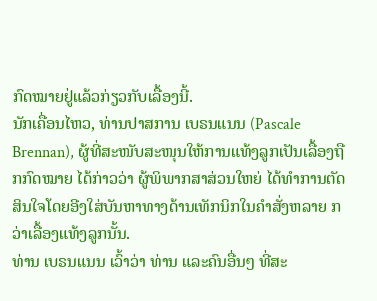ກົດໝາຍຢູ່ແລ້ວກ່ຽວກັບເລື້ອງນີ້.
ນັກເຄື່ອນໄຫວ, ທ່ານປາສການ ເບຣນແນນ (Pascale Brennan), ຜູ້ທີ່ສະໜັບສະໜຸນໃຫ້ການແທ້ງລູກເປັນເລື້ອງຖືກກົດໝາຍ ໄດ້ກ່າວວ່າ ຜູ້ພິພາກສາສ່ວນໃຫຍ່ ໄດ້ທໍາການຕັດສິນໃຈໂດຍອີງໃສ່ບັນຫາທາງດ້ານເທັກນິກໃນຄໍາສັ່ງຫລາຍ ກວ່າເລື້ອງແທ້ງລູກນັ້ນ.
ທ່ານ ເບຣນແນນ ເວົ້າວ່າ ທ່ານ ແລະຄົນອື່ນໆ ທີ່ສະ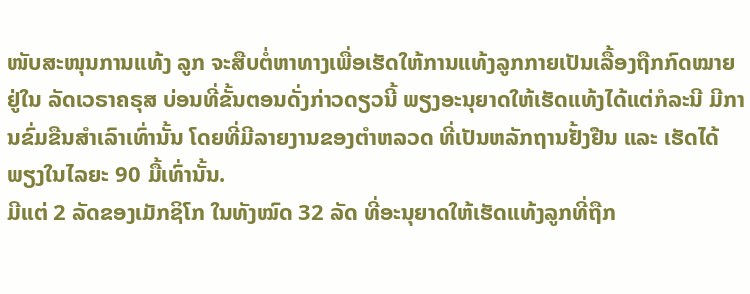ໜັບສະໜຸນການແທ້ງ ລູກ ຈະສືບຕໍ່ຫາທາງເພື່ອເຮັດໃຫ້ການແທ້ງລູກກາຍເປັນເລື້ອງຖືກກົດໝາຍ ຢູ່ໃນ ລັດເວຣາຄຣຸສ ບ່ອນທີ່ຂັ້ນຕອນດັ່ງກ່າວດຽວນີ້ ພຽງອະນຸຍາດໃຫ້ເຮັດແທ້ງໄດ້ແຕ່ກໍລະນີ ມີການຂົ່ມຂືນສໍາເລົາເທົ່ານັ້ນ ໂດຍທີ່ມີລາຍງານຂອງຕໍາຫລວດ ທີ່ເປັນຫລັກຖານຢັ້ງຢືນ ແລະ ເຮັດໄດ້ພຽງໃນໄລຍະ 90 ມື້ເທົ່ານັ້ນ.
ມີແຕ່ 2 ລັດຂອງເມັກຊິໂກ ໃນທັງໝົດ 32 ລັດ ທີ່ອະນຸຍາດໃຫ້ເຮັດແທ້ງລູກທີ່ຖືກ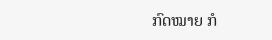ກົດໝາຍ ກໍ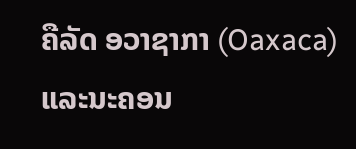ຄືລັດ ອວາຊາກາ (Oaxaca) ແລະນະຄອນ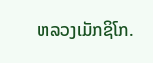ຫລວງເມັກຊິໂກ.